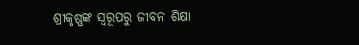ଶ୍ରୀକୃଷ୍ଣଙ୍କ ସ୍ୱରୂପରୁ ଜୀବନ ଶିକ୍ଷା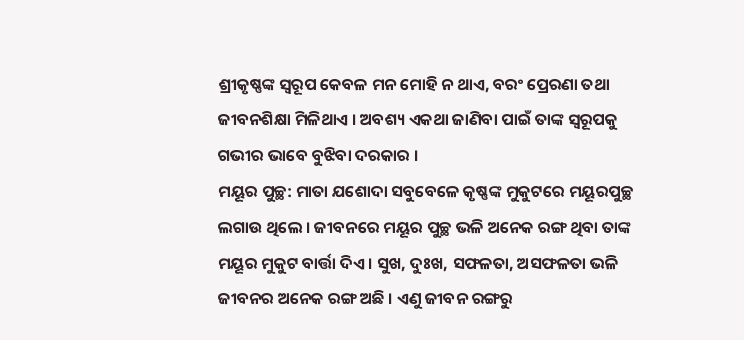ଶ୍ରୀକୃଷ୍ଣଙ୍କ ସ୍ୱରୂପ କେବଳ ମନ ମୋହି ନ ଥାଏ, ବରଂ ପ୍ରେରଣା ତଥା ଜୀବନଶିକ୍ଷା ମିଳିଥାଏ । ଅବଶ୍ୟ ଏକଥା ଜାଣିବା ପାଇଁ ତାଙ୍କ ସ୍ୱରୂପକୁ ଗଭୀର ଭାବେ ବୁଝିବା ଦରକାର ।
ମୟୂର ପୁଚ୍ଛ: ମାତା ଯଶୋଦା ସବୁବେଳେ କୃଷ୍ଣଙ୍କ ମୁକୁଟରେ ମୟୂରପୁଚ୍ଛ ଲଗାଉ ଥିଲେ । ଜୀବନରେ ମୟୂର ପୁଚ୍ଛ ଭଳି ଅନେକ ରଙ୍ଗ ଥିବା ତାଙ୍କ ମୟୂର ମୁକୁଟ ବାର୍ତ୍ତା ଦିଏ । ସୁଖ, ଦୁଃଖ, ସଫଳତା, ଅସଫଳତା ଭଳି ଜୀବନର ଅନେକ ରଙ୍ଗ ଅଛି । ଏଣୁ ଜୀବନ ରଙ୍ଗରୁ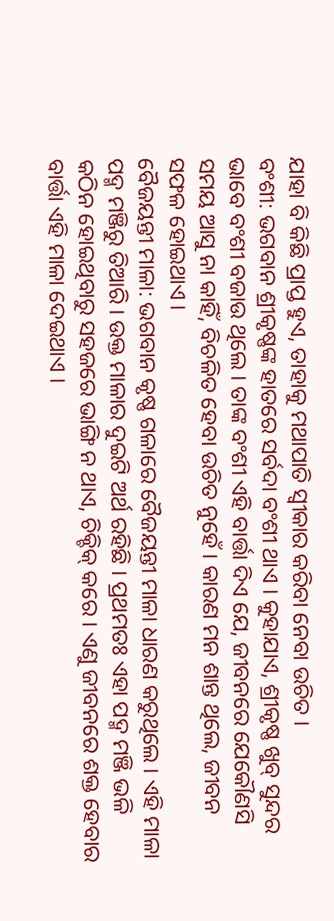ଯାହା ବି କିଛି ପ୍ରାପ୍ତ ହୁଏ, ତାହାକୁ ମଥାପାତି ସ୍ୱୀକାର କରିବା ନେବା ଉଚିତ ।
ବଂଶୀ: ଭଗବାନ ଶ୍ରୀକୃଷ୍ଣଙ୍କ ହାତରେ ସର୍ବଦା ବଂଶୀ ଥାଏ । କୁହାଯାଏ, ଶ୍ରୀକୃଷ୍ଣ ଖୁବ୍ ସୁନ୍ଦର ଭାବେ ବଂଶୀ ବଜାଉ ଥିଲେ । ତାଙ୍କ ବଂଶୀ ଏହି ବାର୍ତ୍ତା ଦିଏ ଯେ, ଜୀବନରେ ଯେକୌଣସି ସମୟ ଆସୁ ନା କାହିଁ, ବିଚଳିତ ହେବା ଉଚିତ ନୁହେଁ । କାରଣ ମନ ଶାନ୍ତ ଥିଲେ, ଜୀବନ ସଫଳ ହୋଇଥାଏ ।
ବୈଜୟନ୍ତୀ ମାଳା: ଭଗବାନ କୃଷ୍ଣ ଗଳାରେ ବୈଜୟନ୍ତୀ ମାଳା ଧାରଣ କରୁଥିଲେ । ଏହି ମାଳା ପଦ୍ମ ମଞ୍ଜିରୁ ତିଆରି । ଉକ୍ତ ମାଳାର ଦୁଇଟି ଅର୍ଥ ରହିଛି । ପ୍ରଥମତଃ ଏହା ପଦ୍ମ ମଞ୍ଜି ଭଳି କଠିନ ହୋଇଥିବାରୁ ସହଜରେ ଭାଙ୍ଗି ନ ଥାଏ, ଚିକ୍ଚିକ୍ କରେ । ଏଣୁ ଜୀବନରେ ଶକ୍ତ ହେବାର ବାର୍ତ୍ତା ଏହି ମାଳା ଦେଇଥାଏ ।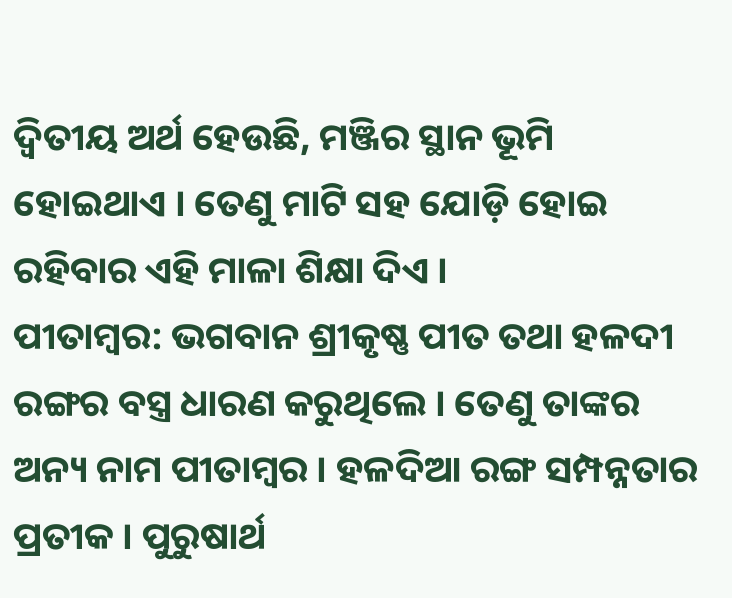ଦ୍ୱିତୀୟ ଅର୍ଥ ହେଉଛି, ମଞ୍ଜିର ସ୍ଥାନ ଭୂମି ହୋଇଥାଏ । ତେଣୁ ମାଟି ସହ ଯୋଡ଼ି ହୋଇ ରହିବାର ଏହି ମାଳା ଶିକ୍ଷା ଦିଏ ।
ପୀତାମ୍ବର: ଭଗବାନ ଶ୍ରୀକୃଷ୍ଣ ପୀତ ତଥା ହଳଦୀ ରଙ୍ଗର ବସ୍ତ୍ର ଧାରଣ କରୁଥିଲେ । ତେଣୁ ତାଙ୍କର ଅନ୍ୟ ନାମ ପୀତାମ୍ବର । ହଳଦିଆ ରଙ୍ଗ ସମ୍ପନ୍ନତାର ପ୍ରତୀକ । ପୁରୁଷାର୍ଥ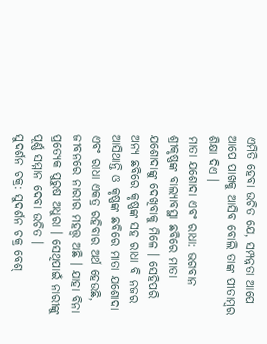ଏମିତି ହେବା ଉଚିତ ଯେ, ସମ୍ପନ୍ନତା ଆପେ ଆପେ ପାଖକୁ ଆସିବ ବୋଲି ତାଙ୍କ ପୀତାମ୍ବର ଶିକ୍ଷା ଦିଏ ।
ମାତା ଯଶୋଦା ଏବଂ ରାଧା: ଭଗବାନ ଶ୍ରୀକୃଷ୍ଣଙ୍କ ବାଲ୍ୟାବସ୍ଥା ଛବିରେ ମାତା ଯଶୋଦାଙ୍କୁ ଦେଖିବାକୁ ମିଳେ । ସେହିପରି ଅନ୍ୟ ଛବିରେ କୃଷ୍ଣଙ୍କ ସହ ରାଧା ବି ନଜର ଆସିଥାନ୍ତି ଓ କୃଷ୍ଣଙ୍କ ଛବିରେ ମାତା ଯଶୋଦା ଏବଂ ରାଧା ଏକତ୍ର ରହିବାର ଅର୍ଥ ହେଉଛି, ଜୀବନରେ ନାରୀର ମହତ୍ତ୍ୱ ଅଛି । ଯାହା ବିନା ପ୍ରତ୍ୟେକ ପୁରୁଷ ଅଧୁରା । ସେଥିପାଇଁ ନାରୀଙ୍କୁ ପୂର୍ଣ୍ଣ ସମ୍ମାନ ଦେବା ଉଚିତ ।
ସୁଦର୍ଶନ ଚକ୍ର: ସୁଦର୍ଶନ ଚକ୍ର ବେଶ୍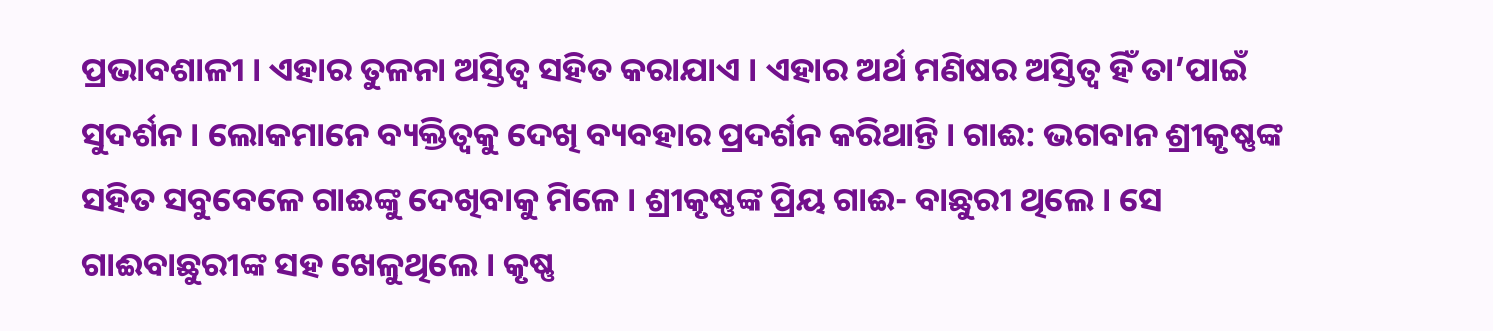ପ୍ରଭାବଶାଳୀ । ଏହାର ତୁଳନା ଅସ୍ତିତ୍ୱ ସହିତ କରାଯାଏ । ଏହାର ଅର୍ଥ ମଣିଷର ଅସ୍ତିତ୍ୱ ହିଁ ତା’ପାଇଁ ସୁଦର୍ଶନ । ଲୋକମାନେ ବ୍ୟକ୍ତିତ୍ୱକୁ ଦେଖି ବ୍ୟବହାର ପ୍ରଦର୍ଶନ କରିଥାନ୍ତି । ଗାଈ: ଭଗବାନ ଶ୍ରୀକୃଷ୍ଣଙ୍କ ସହିତ ସବୁବେଳେ ଗାଈଙ୍କୁ ଦେଖିବାକୁ ମିଳେ । ଶ୍ରୀକୃଷ୍ଣଙ୍କ ପ୍ରିୟ ଗାଈ- ବାଛୁରୀ ଥିଲେ । ସେ ଗାଈବାଛୁରୀଙ୍କ ସହ ଖେଳୁଥିଲେ । କୃଷ୍ଣ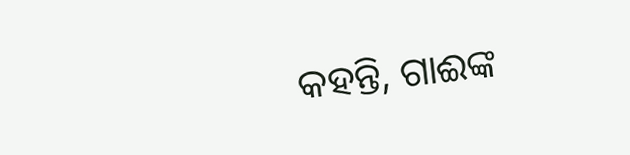କହନ୍ତି, ଗାଈଙ୍କ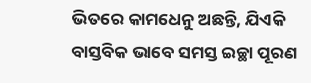ଭିତରେ କାମଧେନୁ ଅଛନ୍ତି, ଯିଏକି ବାସ୍ତବିକ ଭାବେ ସମସ୍ତ ଇଚ୍ଛା ପୂରଣ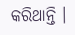କରିଥାନ୍ତି ।